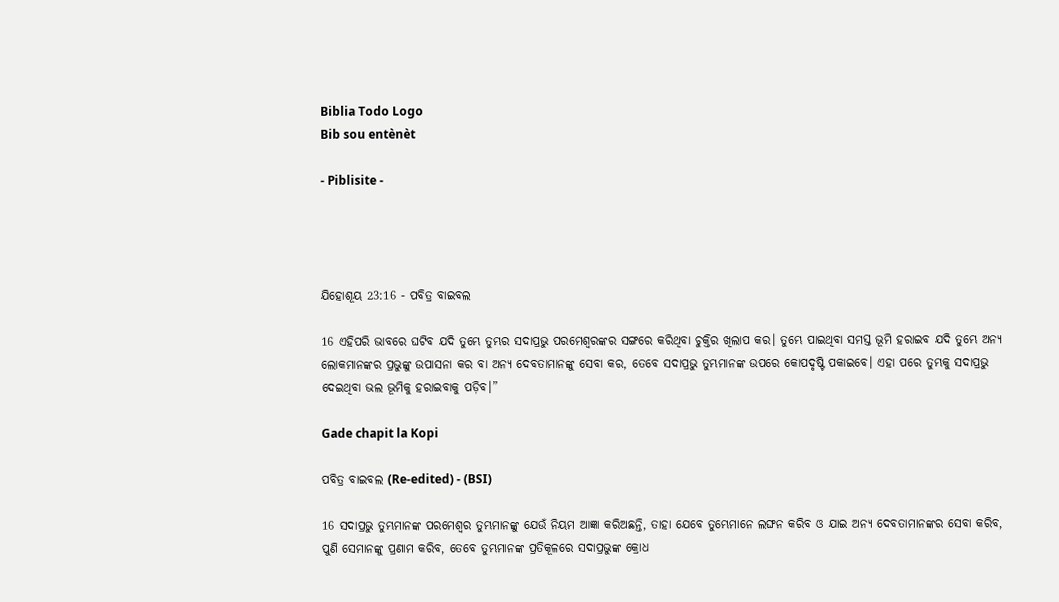Biblia Todo Logo
Bib sou entènèt

- Piblisite -




ଯିହୋଶୂୟ 23:16 - ପବିତ୍ର ବାଇବଲ

16 ଏହିପରି ଭାବରେ ଘଟିବ ଯଦି ତୁମ୍ଭେ ତୁମ୍ଭର ସଦାପ୍ରଭୁ ପରମେଶ୍ୱରଙ୍କର ସଙ୍ଗରେ କରିଥିବା ଚୁକ୍ତିର ଖିଲାପ କର। ତୁମ୍ଭେ ପାଇଥିବା ସମସ୍ତ ଭୂମି ହରାଇବ ଯଦି ତୁମ୍ଭେ ଅନ୍ୟ ଲୋକମାନଙ୍କର ପ୍ରଭୁଙ୍କୁ ଉପାସନା କର ବା ଅନ୍ୟ ଦେବତାମାନଙ୍କୁ ସେବା କର, ତେବେ ସଦାପ୍ରଭୁ ତୁମ୍ଭମାନଙ୍କ ଉପରେ କୋପଦୃଷ୍ଟି ପକାଇବେ। ଏହା ପରେ ତୁମ୍ଭକୁ ସଦାପ୍ରଭୁ ଦେଇଥିବା ଭଲ ଭୂମିକୁ ହରାଇବାକୁ ପଡ଼ିବ।”

Gade chapit la Kopi

ପବିତ୍ର ବାଇବଲ (Re-edited) - (BSI)

16 ସଦାପ୍ରଭୁ ତୁମ୍ଭମାନଙ୍କ ପରମେଶ୍ଵର ତୁମ୍ଭମାନଙ୍କୁ ଯେଉଁ ନିୟମ ଆଜ୍ଞା କରିଅଛନ୍ତି, ତାହା ଯେବେ ତୁମ୍ଭେମାନେ ଲଙ୍ଘନ କରିବ ଓ ଯାଇ ଅନ୍ୟ ଦେବତାମାନଙ୍କର ସେବା କରିବ, ପୁଣି ସେମାନଙ୍କୁ ପ୍ରଣାମ କରିବ, ତେବେ ତୁମ୍ଭମାନଙ୍କ ପ୍ରତିକୂଳରେ ସଦାପ୍ରଭୁଙ୍କ କ୍ରୋଧ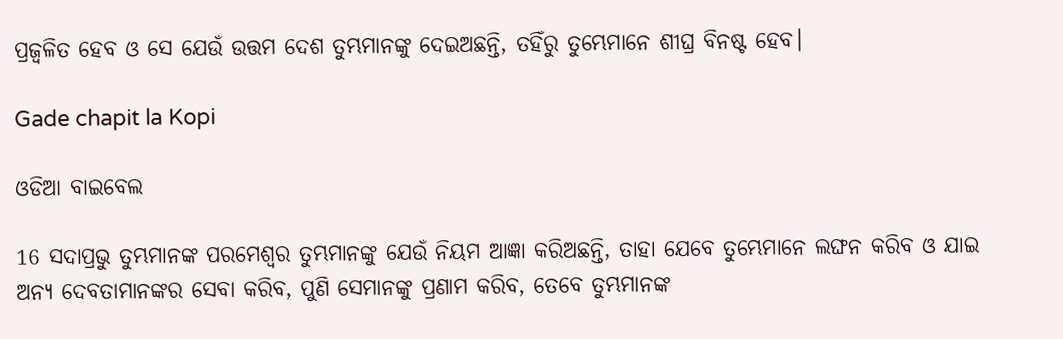ପ୍ରଜ୍ଵଳିତ ହେବ ଓ ସେ ଯେଉଁ ଉତ୍ତମ ଦେଶ ତୁମ୍ଭମାନଙ୍କୁ ଦେଇଅଛନ୍ତି, ତହିଁରୁ ତୁମ୍ଭେମାନେ ଶୀଘ୍ର ବିନଷ୍ଟ ହେବ।

Gade chapit la Kopi

ଓଡିଆ ବାଇବେଲ

16 ସଦାପ୍ରଭୁ ତୁମ୍ଭମାନଙ୍କ ପରମେଶ୍ୱର ତୁମ୍ଭମାନଙ୍କୁ ଯେଉଁ ନିୟମ ଆଜ୍ଞା କରିଅଛନ୍ତି, ତାହା ଯେବେ ତୁମ୍ଭେମାନେ ଲଙ୍ଘନ କରିବ ଓ ଯାଇ ଅନ୍ୟ ଦେବତାମାନଙ୍କର ସେବା କରିବ, ପୁଣି ସେମାନଙ୍କୁ ପ୍ରଣାମ କରିବ, ତେବେ ତୁମ୍ଭମାନଙ୍କ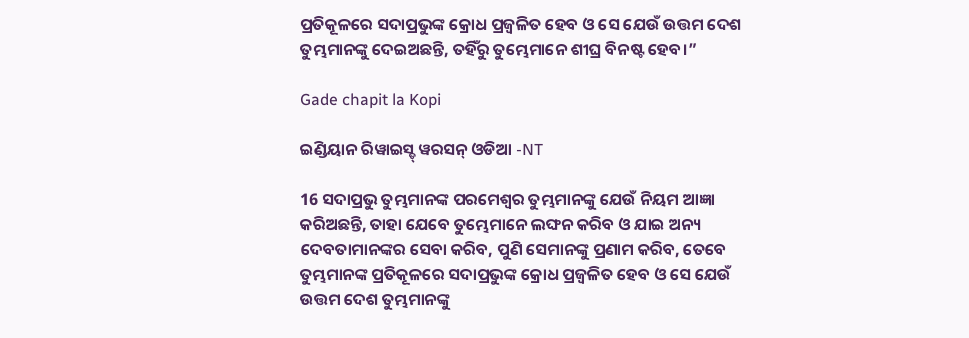ପ୍ରତିକୂଳରେ ସଦାପ୍ରଭୁଙ୍କ କ୍ରୋଧ ପ୍ରଜ୍ୱଳିତ ହେବ ଓ ସେ ଯେଉଁ ଉତ୍ତମ ଦେଶ ତୁମ୍ଭମାନଙ୍କୁ ଦେଇଅଛନ୍ତି, ତହିଁରୁ ତୁମ୍ଭେମାନେ ଶୀଘ୍ର ବିନଷ୍ଟ ହେବ।”

Gade chapit la Kopi

ଇଣ୍ଡିୟାନ ରିୱାଇସ୍ଡ୍ ୱରସନ୍ ଓଡିଆ -NT

16 ସଦାପ୍ରଭୁ ତୁମ୍ଭମାନଙ୍କ ପରମେଶ୍ୱର ତୁମ୍ଭମାନଙ୍କୁ ଯେଉଁ ନିୟମ ଆଜ୍ଞା କରିଅଛନ୍ତି, ତାହା ଯେବେ ତୁମ୍ଭେମାନେ ଲଙ୍ଘନ କରିବ ଓ ଯାଇ ଅନ୍ୟ ଦେବତାମାନଙ୍କର ସେବା କରିବ, ପୁଣି ସେମାନଙ୍କୁ ପ୍ରଣାମ କରିବ, ତେବେ ତୁମ୍ଭମାନଙ୍କ ପ୍ରତିକୂଳରେ ସଦାପ୍ରଭୁଙ୍କ କ୍ରୋଧ ପ୍ରଜ୍ୱଳିତ ହେବ ଓ ସେ ଯେଉଁ ଉତ୍ତମ ଦେଶ ତୁମ୍ଭମାନଙ୍କୁ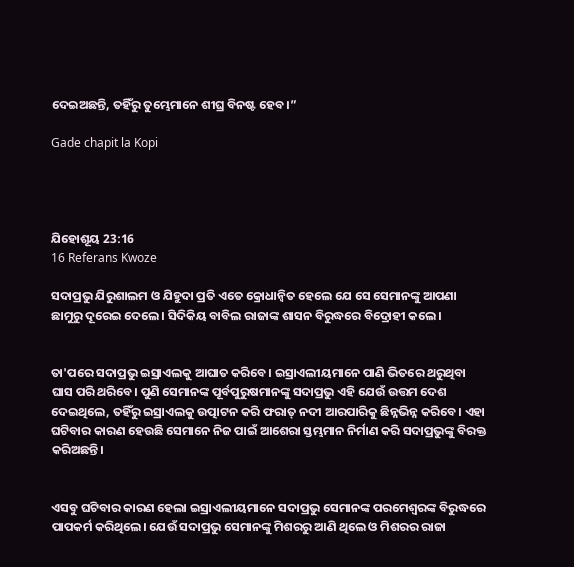ଦେଇଅଛନ୍ତି, ତହିଁରୁ ତୁମ୍ଭେମାନେ ଶୀଘ୍ର ବିନଷ୍ଟ ହେବ।”

Gade chapit la Kopi




ଯିହୋଶୂୟ 23:16
16 Referans Kwoze

ସଦାପ୍ରଭୁ ଯିରୁଶାଲମ ଓ ଯିହୁଦା ପ୍ରତି ଏତେ କ୍ରୋଧାନ୍ୱିତ ହେଲେ ଯେ ସେ ସେମାନଙ୍କୁ ଆପଣା ଛାମୁରୁ ଦୂରେଇ ଦେଲେ। ସିଦିକିୟ ବାବିଲ ରାଜାଙ୍କ ଶାସନ ବିରୁଦ୍ଧରେ ବିଦ୍ରୋହୀ କଲେ।


ତା'ପରେ ସଦାପ୍ରଭୁ ଇସ୍ରାଏଲକୁ ଆଘାତ କରିବେ। ଇସ୍ରାଏଲୀୟମାନେ ପାଣି ଭିତରେ ଥରୁଥିବା ଘାସ ପରି ଥରିବେ। ପୁଣି ସେମାନଙ୍କ ପୂର୍ବପୁରୁଷମାନଙ୍କୁ ସଦାପ୍ରଭୁ ଏହି ଯେଉଁ ଉତ୍ତମ ଦେଶ ଦେଇଥିଲେ, ତହିଁରୁ ଇସ୍ରାଏଲକୁ ଉତ୍ପାଟନ କରି ଫରାତ୍ ନଦୀ ଆରପାରିକୁ ଛିନ୍ନଭିନ୍ନ କରିବେ। ଏହା ଘଟିବାର କାରଣ ହେଉଛି ସେମାନେ ନିଜ ପାଇଁ ଆଶେରା ସ୍ତମ୍ଭମାନ ନିର୍ମାଣ କରି ସଦାପ୍ରଭୁଙ୍କୁ ବିରକ୍ତ କରିଅଛନ୍ତି।


ଏସବୁ ଘଟିବାର କାରଣ ହେଲା ଇସ୍ରାଏଲୀୟମାନେ ସଦାପ୍ରଭୁ ସେମାନଙ୍କ ପରମେଶ୍ୱରଙ୍କ ବିରୁଦ୍ଧରେ ପାପକର୍ମ କରିଥିଲେ। ଯେଉଁ ସଦାପ୍ରଭୁ ସେମାନଙ୍କୁ ମିଶରରୁ ଆଣି ଥିଲେ ଓ ମିଶରର ରାଜା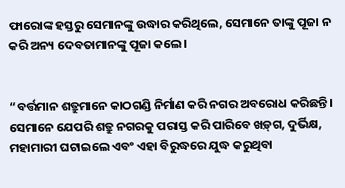ଫାରୋଙ୍କ ହସ୍ତରୁ ସେମାନଙ୍କୁ ଉଦ୍ଧାର କରିଥିଲେ, ସେମାନେ ତାଙ୍କୁ ପୂଜା ନ କରି ଅନ୍ୟ ଦେବତାମାନଙ୍କୁ ପୂଜା କଲେ।


“ବର୍ତ୍ତମାନ ଶତ୍ରୁମାନେ କାଠଗଣ୍ଡି ନିର୍ମାଣ କରି ନଗର ଅବରୋଧ କରିଛନ୍ତି। ସେମାନେ ଯେପରି ଶତ୍ରୁ ନଗରକୁ ପରାସ୍ତ କରି ପାରିବେ ‌‌ଖ‌ଡ଼୍‌ଗ, ଦୁର୍ଭିକ୍ଷ, ମହାମାରୀ ଘଟାଇଲେ ଏବଂ ଏହା ବିରୁଦ୍ଧରେ ଯୁଦ୍ଧ କରୁଥିବା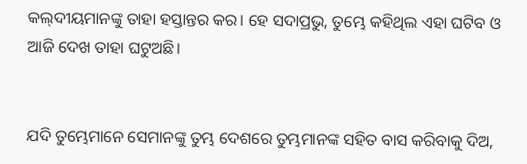କ‌‌ଲ୍‌‌ଦୀୟମାନଙ୍କୁ ତାହା ହସ୍ତାନ୍ତର କର। ହେ ସଦାପ୍ରଭୁ, ତୁମ୍ଭେ କହିଥିଲ ଏହା ଘଟିବ ଓ ଆଜି ଦେଖ ତାହା ଘଟୁଅଛି।


ଯଦି ତୁମ୍ଭେମାନେ ସେମାନଙ୍କୁ ତୁମ୍ଭ ଦେଶରେ ତୁମ୍ଭମାନଙ୍କ ସହିତ ବାସ କରିବାକୁ ଦିଅ,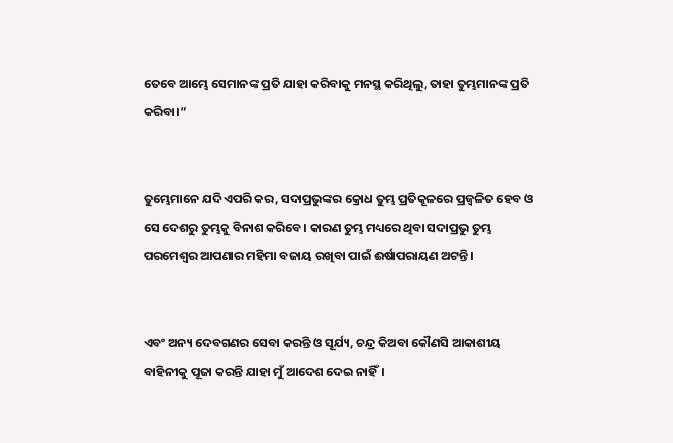ତେବେ ଆମ୍ଭେ ସେମାନଙ୍କ ପ୍ରତି ଯାହା କରିବାକୁ ମନସ୍ଥ କରିଥିଲୁ, ତାହା ତୁମ୍ଭମାନଙ୍କ ପ୍ରତି କରିବା।”


ତୁମ୍ଭେମାନେ ଯଦି ଏପରି କର, ସଦାପ୍ରଭୁଙ୍କର କ୍ରୋଧ ତୁମ୍ଭ ପ୍ରତିକୂଳରେ ପ୍ରଜ୍ୱଳିତ ହେବ ଓ ସେ ଦେଶରୁ ତୁମ୍ଭକୁ ବିନାଶ କରିବେ। କାରଣ ତୁମ୍ଭ ମଧ୍ୟରେ ଥିବା ସଦାପ୍ରଭୁ ତୁମ୍ଭ ପରମେଶ୍ୱର ଆପଣାର ମହିମା ବଜାୟ ରଖିବା ପାଇଁ ଈର୍ଷାପରାୟଣ ଅଟନ୍ତି।


ଏବଂ ଅନ୍ୟ ଦେବଗଣର ସେବା କରନ୍ତି ଓ ସୂର୍ଯ୍ୟ, ଚନ୍ଦ୍ର କିଅବା କୌଣସି ଆକାଶୀୟ ବାହିନୀକୁ ପୂଜା କରନ୍ତି ଯାହା ମୁଁ ଆଦେଶ ଦେଇ ନାହିଁ।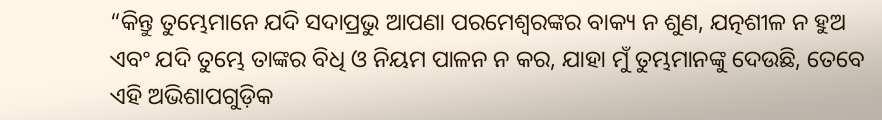“କିନ୍ତୁ ତୁମ୍ଭେମାନେ ଯଦି ସଦାପ୍ରଭୁ ଆପଣା ପରମେଶ୍ୱରଙ୍କର ବାକ୍ୟ ନ ଶୁଣ, ଯତ୍ନଶୀଳ ନ ହୁଅ ଏବଂ ଯଦି ତୁମ୍ଭେ ତାଙ୍କର ବିଧି ଓ ନିୟମ ପାଳନ ନ କର, ଯାହା ମୁଁ ତୁମ୍ଭମାନଙ୍କୁ ଦେଉଛି, ତେବେ ଏହି ଅଭିଶାପଗୁଡ଼ିକ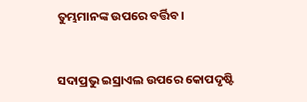ତୁମ୍ଭମାନଙ୍କ ଉପରେ ବର୍ତ୍ତିବ।


ସଦାପ୍ରଭୁ ଇସ୍ରାଏଲ ଉପରେ କୋପଦୃଷ୍ଟି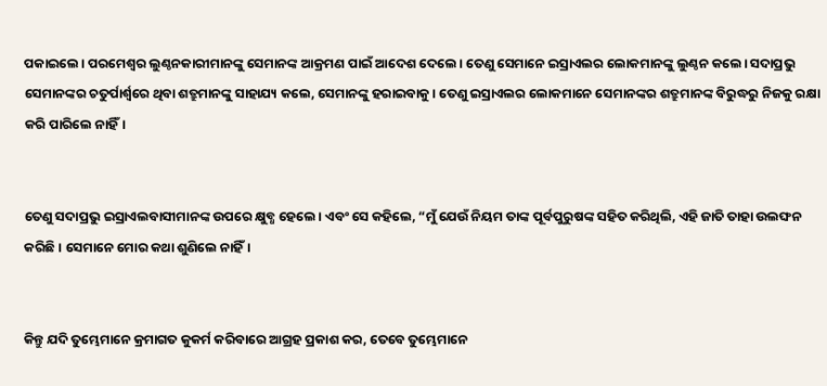ପକାଇଲେ। ପରମେଶ୍ୱର ଲୁଣ୍ଠନକାରୀମାନଙ୍କୁ ସେମାନଙ୍କ ଆକ୍ରମଣ ପାଇଁ ଆଦେଶ ଦେଲେ। ତେଣୁ ସେମାନେ ଇସ୍ରାଏଲର ଲୋକମାନଙ୍କୁ ଲୁଣ୍ଠନ କଲେ। ସଦାପ୍ରଭୁ ସେମାନଙ୍କର ଚତୁର୍ପାର୍ଶ୍ୱରେ ଥିବା ଶତ୍ରୁମାନଙ୍କୁ ସାହାଯ୍ୟ କଲେ, ସେମାନଙ୍କୁ ହରାଇବାକୁ। ତେଣୁ ଇସ୍ରାଏଲର ଲୋକମାନେ ସେମାନଙ୍କର ଶତ୍ରୁମାନଙ୍କ ବିରୁଦ୍ଧରୁ ନିଜକୁ ରକ୍ଷା କରି ପାରିଲେ ନାହିଁ।


ତେଣୁ ସଦାପ୍ରଭୁ ଇସ୍ରାଏଲବାସୀମାନଙ୍କ ଉପରେ କ୍ଷୁବ୍ଧ ହେଲେ। ଏବଂ ସେ କହିଲେ, “ମୁଁ ଯେଉଁ ନିୟମ ତାଙ୍କ ପୂର୍ବପୁରୁଷଙ୍କ ସହିତ କରିଥିଲି, ଏହି ଜାତି ତାହା ଉଲଙ୍ଘନ କରିଛି। ସେମାନେ ମୋର କଥା ଶୁଣିଲେ ନାହିଁ।


କିନ୍ତୁ ଯଦି ତୁମ୍ଭେମାନେ କ୍ରମାଗତ କୁକର୍ମ କରିବାରେ ଆଗ୍ରହ ପ୍ରକାଶ କର, ତେବେ ତୁମ୍ଭେମାନେ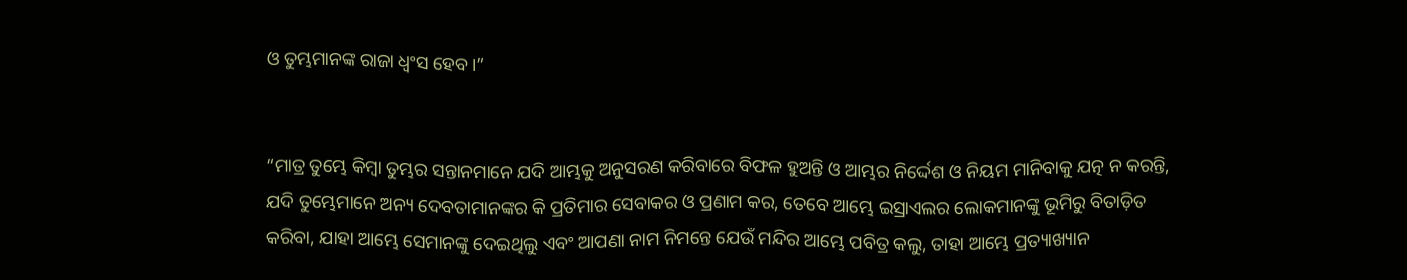ଓ ତୁମ୍ଭମାନଙ୍କ ରାଜା ଧ୍ୱଂସ ହେବ।”


“ମାତ୍ର ତୁମ୍ଭେ କିମ୍ବା ତୁମ୍ଭର ସନ୍ତାନମାନେ ଯଦି ଆମ୍ଭକୁ ଅନୁସରଣ କରିବାରେ ବିଫଳ ହୁଅନ୍ତି ଓ ଆମ୍ଭର ନିର୍ଦ୍ଦେଶ ଓ ନିୟମ ମାନିବାକୁ ଯତ୍ନ ନ କରନ୍ତି, ଯଦି ତୁମ୍ଭେମାନେ ଅନ୍ୟ ଦେବତାମାନଙ୍କର କି ପ୍ରତିମାର ସେବାକର ଓ ପ୍ରଣାମ କର, ତେବେ ଆମ୍ଭେ ଇସ୍ରାଏଲର ଲୋକମାନଙ୍କୁ ଭୂମିରୁ ବିତାଡ଼ିତ କରିବା, ଯାହା ଆମ୍ଭେ ସେମାନଙ୍କୁ ଦେଇଥିଲୁ ଏବଂ ଆପଣା ନାମ ନିମନ୍ତେ ଯେଉଁ ମନ୍ଦିର ଆମ୍ଭେ ପବିତ୍ର କଲୁ, ତାହା ଆମ୍ଭେ ପ୍ରତ୍ୟାଖ୍ୟାନ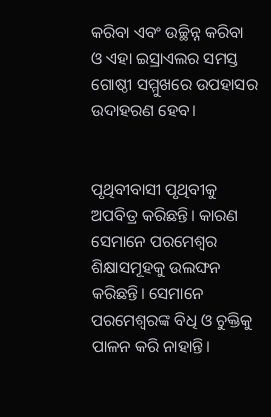କରିବା ଏବଂ ଉଚ୍ଛିନ୍ନ କରିବା ଓ ଏହା ଇସ୍ରାଏଲର ସମସ୍ତ ଗୋଷ୍ଠୀ ସମ୍ମୁଖରେ ଉପହାସର ଉଦାହରଣ ହେବ।


ପୃଥିବୀବାସୀ ପୃଥିବୀକୁ ଅପବିତ୍ର କରିଛନ୍ତି। କାରଣ ସେମାନେ ପରମେଶ୍ୱର ଶିକ୍ଷାସମୂହକୁ ଉଲଙ୍ଘନ କରିଛନ୍ତି। ସେମାନେ ପରମେଶ୍ୱରଙ୍କ ବିଧି ଓ ଚୁକ୍ତିକୁ ପାଳନ କରି ନାହାନ୍ତି।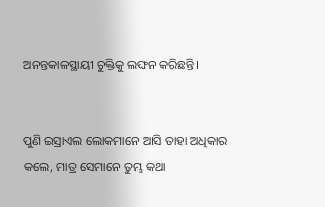ଅନନ୍ତକାଳସ୍ଥାୟୀ ଚୁକ୍ତିକୁ ଲଙ୍ଘନ କରିଛନ୍ତି।


ପୁଣି ଇସ୍ରାଏଲ ଲୋକମାନେ ଆସି ତାହା ଅଧିକାର କଲେ, ମାତ୍ର ସେମାନେ ତୁମ୍ଭ କଥା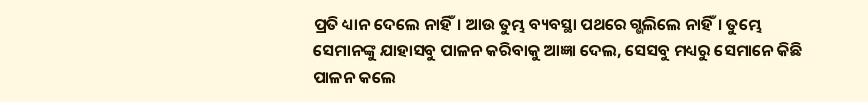ପ୍ରତି ଧ୍ୟାନ ଦେଲେ ନାହିଁ। ଆଉ ତୁମ୍ଭ ବ୍ୟବସ୍ଥା ପଥରେ ଗ୍ଭଲିଲେ ନାହିଁ। ତୁମ୍ଭେ ସେମାନଙ୍କୁ ଯାହାସବୁ ପାଳନ କରିବାକୁ ଆଜ୍ଞା ଦେଲ, ସେସବୁ ମଧ୍ୟରୁ ସେମାନେ କିଛି ପାଳନ କଲେ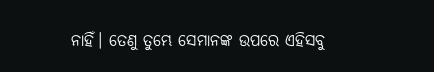ନାହିଁ। ତେଣୁ ତୁମ୍ଭେ ସେମାନଙ୍କ ଉପରେ ଏହିସବୁ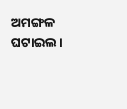ଅମଙ୍ଗଳ ଘଟାଇଲ।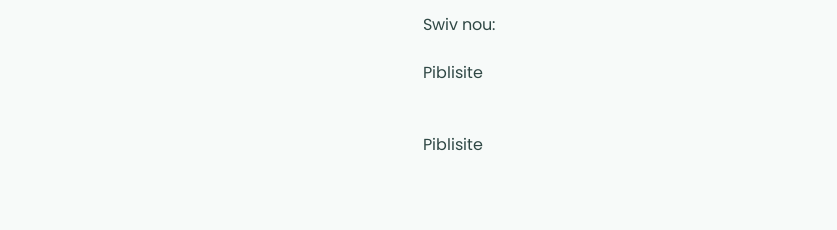Swiv nou:

Piblisite


Piblisite